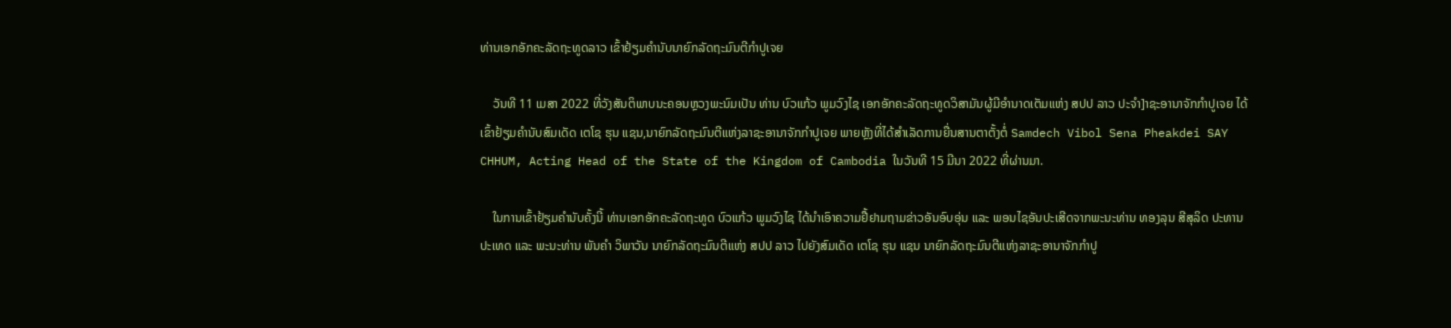ທ່ານເອກອັກຄະລັດຖະທູດລາວ ເຂົ້າຢ້ຽມຄໍານັບນາຍົກລັດຖະມົນຕີກຳປູເຈຍ

    ວັນທີ 11 ເມສາ 2022 ທີ່ວັງສັນຕິພາບນະຄອນຫຼວງພະນົມເປັນ ທ່ານ ບົວແກ້ວ ພູມວົງໄຊ ເອກອັກຄະລັດຖະທູດວິສາມັນຜູ້ມີອຳນາດເຕັມແຫ່ງ ສປປ ລາວ ປະຈຳ]າຊະອານາຈັກກຳປູເຈຍ ໄດ້ເຂົ້າຢ້ຽມຄໍານັບສົມເດັດ ເຕໂຊ ຮຸນ ແຊນ,ນາຍົກລັດຖະມົນຕີແຫ່ງລາຊະອານາຈັກກຳປູເຈຍ ພາຍຫຼັງທີ່ໄດ້ສຳເລັດການຍື່ນສານຕາຕັ້ງຕໍ່ Samdech Vibol Sena Pheakdei SAY CHHUM, Acting Head of the State of the Kingdom of Cambodia ໃນວັນທີ 15 ມີນາ 2022 ທີ່ຜ່ານມາ.

    ໃນການເຂົ້າຢ້ຽມຄໍານັບຄັ້ງນີ້ ທ່ານເອກອັກຄະລັດຖະທູດ ບົວແກ້ວ ພູມວົງໄຊ ໄດ້ນຳເອົາຄວາມຢື້ຢາມຖາມຂ່າວອັນອົບອຸ່ນ ແລະ ພອນໄຊອັນປະເສີດຈາກພະນະທ່ານ ທອງລຸນ ສີສຸລິດ ປະທານປະເທດ ແລະ ພະນະທ່ານ ພັນຄຳ ວິພາວັນ ນາຍົກລັດຖະມົນຕີແຫ່ງ ສປປ ລາວ ໄປຍັງສົມເດັດ ເຕໂຊ ຮຸນ ແຊນ ນາຍົກລັດຖະມົນຕີແຫ່ງລາຊະອານາຈັກກຳປູ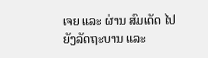ເຈຍ ແລະ ຜ່ານ ສົມເດັດ ໄປຍັງລັດຖະບານ ແລະ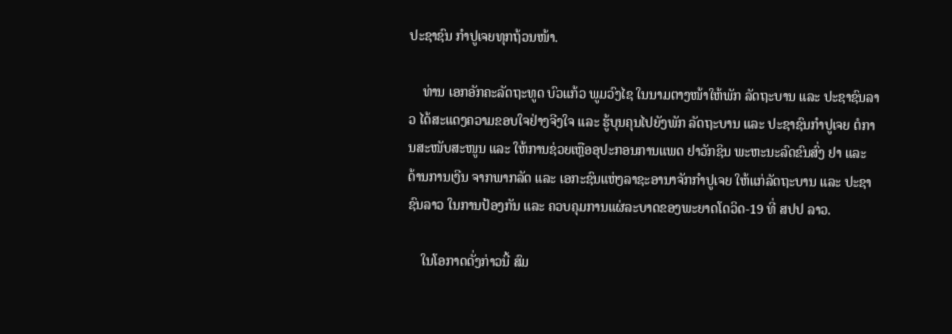ປະຊາຊົນ ກຳປູເຈຍທຸກຖ້ວນໜ້າ.

    ທ່ານ ເອກອັກຄະລັດຖະທູດ ບົວແກ້ວ ພູມວົງໄຊ ໃນນາມຕາງໜ້າໃຫ້ພັກ ລັດຖະບານ ແລະ ປະຊາຊົນລາວ ໄດ້ສະແດງຄວາມຂອບໃຈຢ່າງຈີງໃຈ ແລະ ຮູ້ບຸນຄຸນໄປຍັງພັກ ລັດຖະບານ ແລະ ປະຊາຊົນກຳປູເຈຍ ຕໍການສະໜັບສະໜູນ ແລະ ໃຫ້ການຊ່ວຍເຫຼືອອຸປະກອນການແພດ ຢາວັກຊິນ ພະຫະນະລົດຂົນສົ່ງ ຢາ ແລະ ດ້ານການເງີນ ຈາກພາກລັດ ແລະ ເອກະຊົນແຫ່ງລາຊະອານາຈັກກຳປູເຈຍ ໃຫ້ແກ່ລັດຖະບານ ແລະ ປະຊາຊົນລາວ ໃນການປ້ອງກັນ ແລະ ຄວບຄຸມການແຜ່ລະບາດຂອງພະຍາດໂດວິດ-19 ທີ່ ສປປ ລາວ.

    ໃນໂອກາດດັ່ງກ່າວນີ້ ສົມ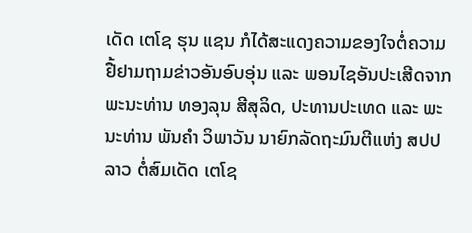ເດັດ ເຕໂຊ ຮຸນ ແຊນ ກໍໄດ້ສະແດງຄວາມຂອງໃຈຕໍ່ຄວາມຢື້ຢາມຖາມຂ່າວອັນອົບອຸ່ນ ແລະ ພອນໄຊອັນປະເສີດຈາກພະນະທ່ານ ທອງລຸນ ສີສຸລິດ, ປະທານປະເທດ ແລະ ພະນະທ່ານ ພັນຄຳ ວິພາວັນ ນາຍົກລັດຖະມົນຕີແຫ່ງ ສປປ ລາວ ຕໍ່ສົມເດັດ ເຕໂຊ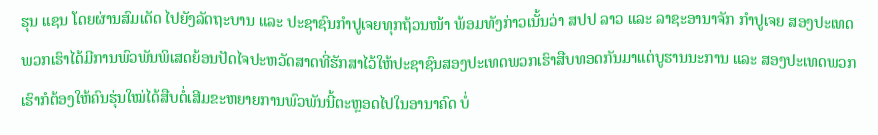ຮຸນ ແຊນ ໂດຍຜ່ານສົມເດັດ ໄປຍັງລັດຖະບານ ແລະ ປະຊາຊົນກຳປູເຈຍທຸກຖ້ວນໜ້າ ພ້ອມທັງກ່າວເນັ້ນວ່າ ສປປ ລາວ ແລະ ລາຊະອານາຈັກ ກຳປູເຈຍ ສອງປະເທດພວກເຮົາໄດ້ມີການພົວພັນພິເສດຍ້ອນປັດໄຈປະຫວັດສາດທີ່ຮັກສາໄວ້ໃຫ້ປະຊາຊົນສອງປະເທດພວກເຮົາສືບທອດກັນມາແຕ່ບູຮານນະການ ແລະ ສອງປະເທດພວກເຮົາກໍຕ້ອງໃຫ້ຄົນຮຸ່ນໃໝ່ໄດ້ສືບຕໍ່ເສີມຂະຫຍາຍການພົວພັນນີ້ຕະຫຼອດໄປໃນອານາຄົດ ບໍ່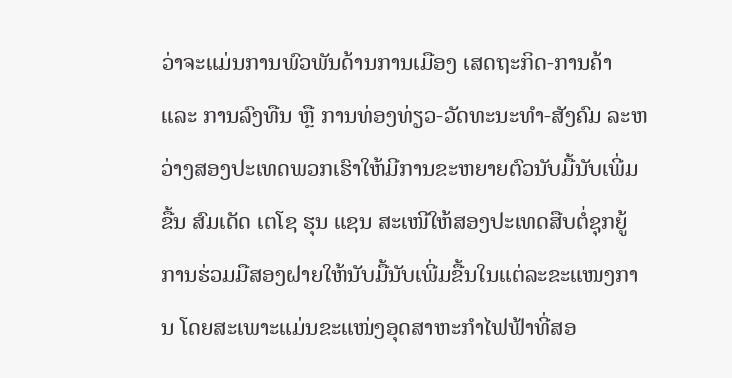ວ່າຈະແມ່ນການພົວພັນດ້ານການເມືອງ ເສດຖະກິດ-ການຄ້າ ແລະ ການລົງທືນ ຫຼື ການທ່ອງທ່ຽວ-ວັດທະນະທຳ-ສັງຄົມ ລະຫວ່າງສອງປະເທດພວກເຮົາໃຫ້ມີການຂະຫຍາຍຕົວນັບມື້ນັບເພີ່ມຂື້ນ ສົມເດັດ ເຕໂຊ ຮຸນ ແຊນ ສະເໜີໃຫ້ສອງປະເທດສືບຕໍ່ຊຸກຍູ້ການຮ່ວມມືສອງຝາຍໃຫ້ນັບມື້ນັບເພີ່ມຂື້ນໃນແຕ່ລະຂະແໜງການ ໂດຍສະເພາະແມ່ນຂະແໜ່ງອຸດສາຫະກຳໄຟຟ້າທີ່ສອ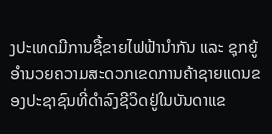ງປະເທດມີການຊື້ຂາຍໄຟຟ້ານຳກັນ ແລະ ຊຸກຍູ້ອຳນວຍຄວາມສະດວກເຂດການຄ້າຊາຍແດນຂອງປະຊາຊົນທີ່ດຳລົງຊີວິດຢູ່ໃນບັນດາແຂ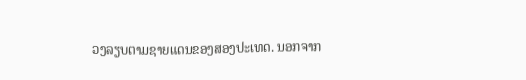ວງລຽບຕາມຊາຍແດນຂອງສອງປະເທດ. ນອກຈາກ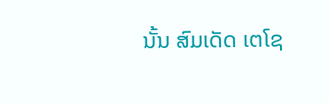ນັ້ນ ສົມເດັດ ເຕໂຊ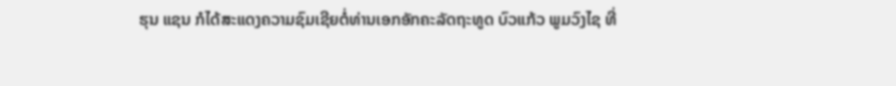ຮຸນ ແຊນ ກໍໄດ້ສະແດງຄວາມຊົມເຊີຍຕໍ່ທ່ານເອກອັກຄະລັດຖະທູດ ບົວແກ້ວ ພູມວົງໄຊ ທີ່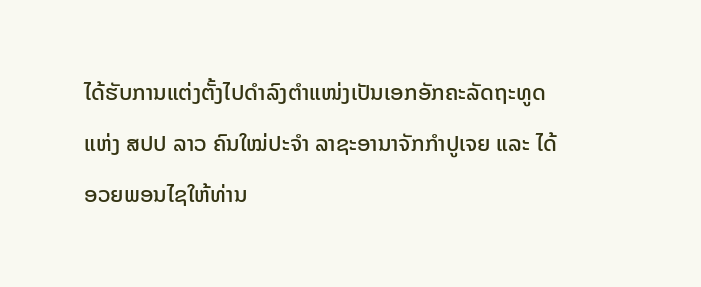ໄດ້ຮັບການແຕ່ງຕັ້ງໄປດຳລົງຕໍາແໜ່ງເປັນເອກອັກຄະລັດຖະທູດແຫ່ງ ສປປ ລາວ ຄົນໃໝ່ປະຈຳ ລາຊະອານາຈັກກຳປູເຈຍ ແລະ ໄດ້ອວຍພອນໄຊໃຫ້ທ່ານ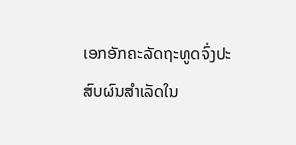ເອກອັກຄະລັດຖະທູດຈົ່ງປະສົບຜົນສຳເລັດໃນ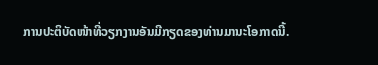ການປະຕິບັດໜ້າທີ່ວຽກງານອັນມີກຽດຂອງທ່ານມານະໂອກາດນີ້.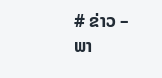# ຂ່າວ – ພາ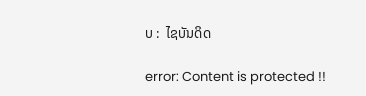ບ :  ໄຊບັນດິດ

error: Content is protected !!